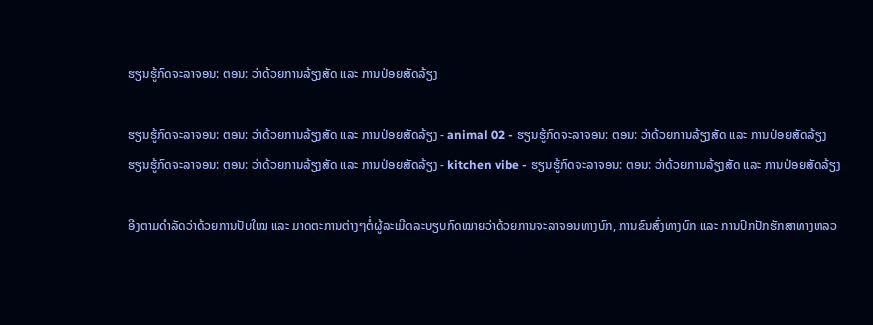ຮຽນຮູ້ກົດຈະລາຈອນ: ຕອນ: ວ່າດ້ວຍການລ້ຽງສັດ ແລະ ການປ່ອຍສັດລ້ຽງ

ຮຽນຮູ້ກົດຈະລາຈອນ: ຕອນ: ວ່າດ້ວຍການລ້ຽງສັດ ແລະ ການປ່ອຍສັດລ້ຽງ - animal 02 - ຮຽນຮູ້ກົດຈະລາຈອນ: ຕອນ: ວ່າດ້ວຍການລ້ຽງສັດ ແລະ ການປ່ອຍສັດລ້ຽງ
ຮຽນຮູ້ກົດຈະລາຈອນ: ຕອນ: ວ່າດ້ວຍການລ້ຽງສັດ ແລະ ການປ່ອຍສັດລ້ຽງ - kitchen vibe - ຮຽນຮູ້ກົດຈະລາຈອນ: ຕອນ: ວ່າດ້ວຍການລ້ຽງສັດ ແລະ ການປ່ອຍສັດລ້ຽງ

ອີງຕາມດຳລັດວ່າດ້ວຍການປັບໃໝ ແລະ ມາດຕະການຕ່າງໆຕໍ່ຜູ້ລະເມີດລະບຽບກົດໝາຍວ່າດ້ວຍການຈະລາຈອນທາງບົກ, ການຂົນສົ່ງທາງບົກ ແລະ ການປົກປັກຮັກສາທາງຫລວ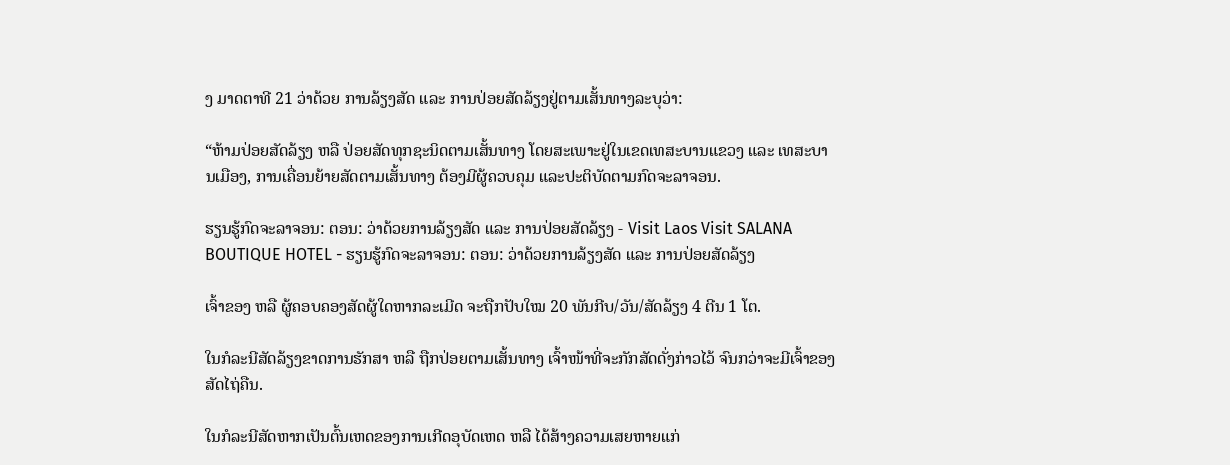ງ ມາດຕາທີ 21 ວ່າດ້ວຍ ການລ້ຽງສັດ ແລະ ການປ່ອຍສັດລ້ຽງຢູ່ຕາມເສັ້ນທາງລະບຸວ່າ:

“ຫ້າມປ່ອຍສັດລ້ຽງ ຫລື ປ່ອຍສັດທຸກຊະນິດຕາມເສັ້ນທາງ ໂດຍສະເພາະຢູ່ໃນເຂດເທສະບານແຂວງ ແລະ ເທສະບານເມືອງ, ການເຄື່ອນຍ້າຍສັດຕາມເສັ້ນທາງ ຕ້ອງມີຜູ້ຄວບຄຸມ ແລະປະຕິບັດຕາມກົດຈະລາຈອນ.

ຮຽນຮູ້ກົດຈະລາຈອນ: ຕອນ: ວ່າດ້ວຍການລ້ຽງສັດ ແລະ ການປ່ອຍສັດລ້ຽງ - Visit Laos Visit SALANA BOUTIQUE HOTEL - ຮຽນຮູ້ກົດຈະລາຈອນ: ຕອນ: ວ່າດ້ວຍການລ້ຽງສັດ ແລະ ການປ່ອຍສັດລ້ຽງ

ເຈົ້າຂອງ ຫລື ຜູ້ຄອບຄອງສັດຜູ້ໃດຫາກລະເມີດ ຈະຖືກປັບໃໝ 20 ພັນກີບ/ວັນ/ສັດລ້ຽງ 4 ຕີນ 1 ໂຕ.

ໃນກໍລະນີສັດລ້ຽງຂາດການຮັກສາ ຫລື ຖືກປ່ອຍຕາມເສັ້ນທາງ ເຈົ້າໜ້າທີ່ຈະກັກສັດດັ່ງກ່າວໄວ້ ຈົນກວ່າຈະມີເຈົ້າຂອງສັດໄຖ່ຄືນ.

ໃນກໍລະນີສັດຫາກເປັນຕົ້ນເຫດຂອງການເກີດອຸບັດເຫດ ຫລື ໄດ້ສ້າງຄວາມເສຍຫາຍແກ່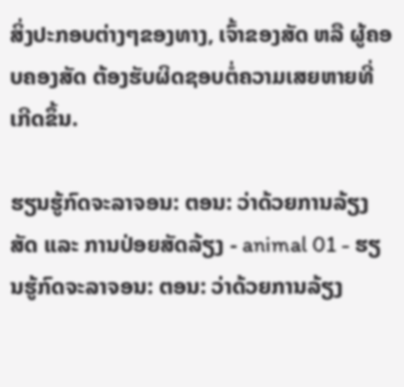ສິ່ງປະກອບຕ່າງໆຂອງທາງ, ເຈົ້າຂອງສັດ ຫລື ຜູ້ຄອບຄອງສັດ ຕ້ອງຮັບຜິດຊອບຕໍ່ຄວາມເສຍຫາຍທີ່ເກີດຂຶ້ນ.

ຮຽນຮູ້ກົດຈະລາຈອນ: ຕອນ: ວ່າດ້ວຍການລ້ຽງສັດ ແລະ ການປ່ອຍສັດລ້ຽງ - animal 01 - ຮຽນຮູ້ກົດຈະລາຈອນ: ຕອນ: ວ່າດ້ວຍການລ້ຽງ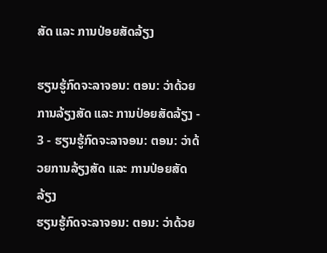ສັດ ແລະ ການປ່ອຍສັດລ້ຽງ

ຮຽນຮູ້ກົດຈະລາຈອນ: ຕອນ: ວ່າດ້ວຍການລ້ຽງສັດ ແລະ ການປ່ອຍສັດລ້ຽງ - 3 - ຮຽນຮູ້ກົດຈະລາຈອນ: ຕອນ: ວ່າດ້ວຍການລ້ຽງສັດ ແລະ ການປ່ອຍສັດລ້ຽງ
ຮຽນຮູ້ກົດຈະລາຈອນ: ຕອນ: ວ່າດ້ວຍ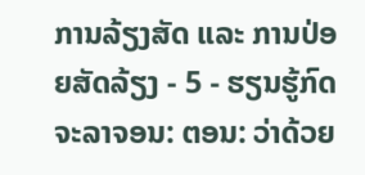ການລ້ຽງສັດ ແລະ ການປ່ອຍສັດລ້ຽງ - 5 - ຮຽນຮູ້ກົດຈະລາຈອນ: ຕອນ: ວ່າດ້ວຍ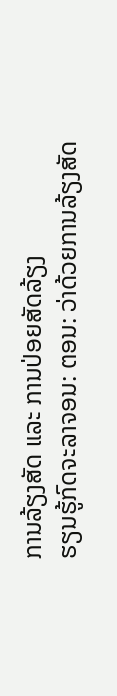ການລ້ຽງສັດ ແລະ ການປ່ອຍສັດລ້ຽງ
ຮຽນຮູ້ກົດຈະລາຈອນ: ຕອນ: ວ່າດ້ວຍການລ້ຽງສັດ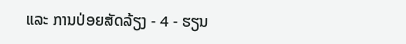ແລະ ການປ່ອຍສັດລ້ຽງ - 4 - ຮຽນ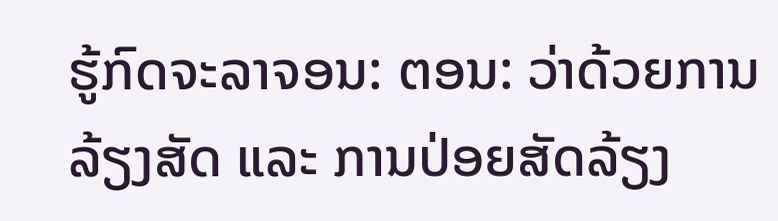ຮູ້ກົດຈະລາຈອນ: ຕອນ: ວ່າດ້ວຍການລ້ຽງສັດ ແລະ ການປ່ອຍສັດລ້ຽງ